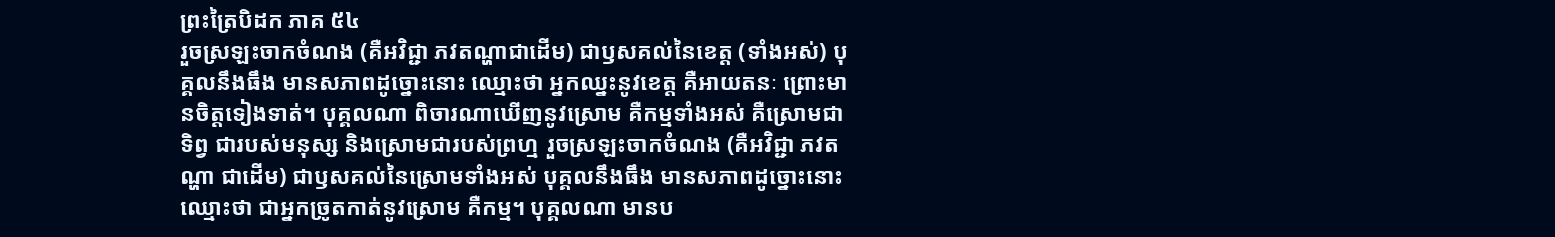ព្រះត្រៃបិដក ភាគ ៥៤
រួចស្រឡះចាកចំណង (គឺអវិជ្ជា ភវតណ្ហាជាដើម) ជាឫសគល់នៃខេត្ត (ទាំងអស់) បុគ្គលនឹងធឹង មានសភាពដូច្នោះនោះ ឈ្មោះថា អ្នកឈ្នះនូវខេត្ត គឺអាយតនៈ ព្រោះមានចិត្តទៀងទាត់។ បុគ្គលណា ពិចារណាឃើញនូវស្រោម គឺកម្មទាំងអស់ គឺស្រោមជាទិព្វ ជារបស់មនុស្ស និងស្រោមជារបស់ព្រហ្ម រួចស្រឡះចាកចំណង (គឺអវិជ្ជា ភវតណ្ហា ជាដើម) ជាឫសគល់នៃស្រោមទាំងអស់ បុគ្គលនឹងធឹង មានសភាពដូច្នោះនោះ ឈ្មោះថា ជាអ្នកច្រូតកាត់នូវស្រោម គឺកម្ម។ បុគ្គលណា មានប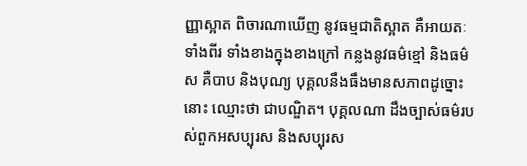ញ្ញាស្អាត ពិចារណាឃើញ នូវធម្មជាតិស្អាត គឺអាយតៈទាំងពីរ ទាំងខាងក្នុងខាងក្រៅ កន្លងនូវធម៌ខ្មៅ និងធម៌ស គឺបាប និងបុណ្យ បុគ្គលនឹងធឹងមានសភាពដូច្នោះនោះ ឈ្មោះថា ជាបណ្ឌិត។ បុគ្គលណា ដឹងច្បាស់ធម៌របស់ពួកអសប្បុរស និងសប្បុរស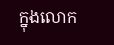ក្នុងលោក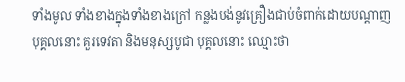ទាំងមូល ទាំងខាងក្នុងទាំងខាងក្រៅ កន្លងបង់នូវគ្រឿងជាប់ចំពាក់ដោយបណ្តាញ បុគ្គលនោះ គួរទេវតា និងមនុស្សបូជា បុគ្គលនោះ ឈ្មោះថា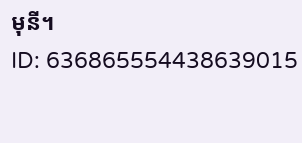មុនី។
ID: 636865554438639015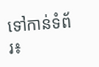ទៅកាន់ទំព័រ៖